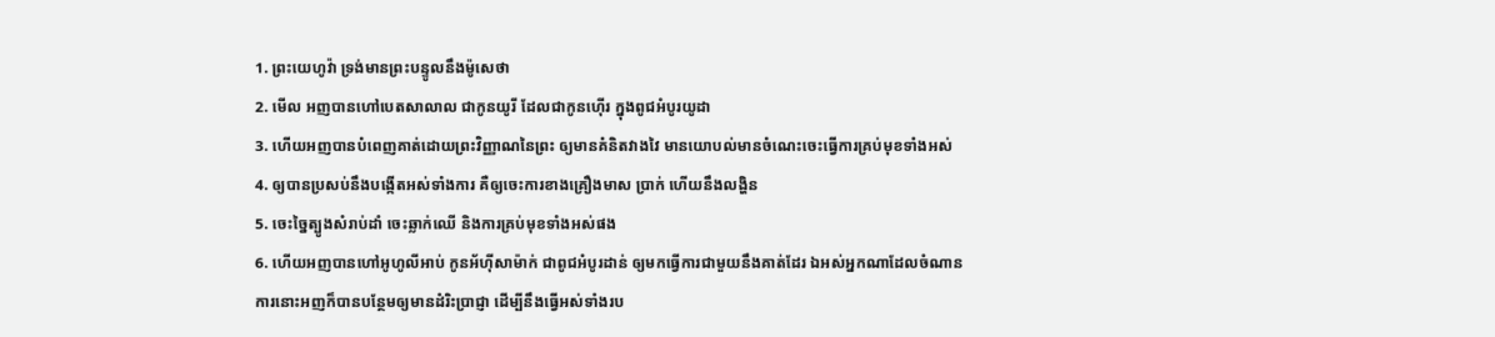1. ព្រះយេហូវ៉ា ទ្រង់មានព្រះបន្ទូលនឹងម៉ូសេថា
2. មើល អញបានហៅបេតសាលាល ជាកូនយូរី ដែលជាកូនហ៊ើរ ក្នុងពូជអំបូរយូដា
3. ហើយអញបានបំពេញគាត់ដោយព្រះវិញ្ញាណនៃព្រះ ឲ្យមានគំនិតវាងវៃ មានយោបល់មានចំណេះចេះធ្វើការគ្រប់មុខទាំងអស់
4. ឲ្យបានប្រសប់នឹងបង្កើតអស់ទាំងការ គឺឲ្យចេះការខាងគ្រឿងមាស ប្រាក់ ហើយនឹងលង្ហិន
5. ចេះច្នៃត្បូងសំរាប់ដាំ ចេះឆ្លាក់ឈើ និងការគ្រប់មុខទាំងអស់ផង
6. ហើយអញបានហៅអូហូលីអាប់ កូនអ័ហ៊ីសាម៉ាក់ ជាពូជអំបូរដាន់ ឲ្យមកធ្វើការជាមួយនឹងគាត់ដែរ ឯអស់អ្នកណាដែលចំណានការនោះអញក៏បានបន្ថែមឲ្យមានដំរិះប្រាជ្ញា ដើម្បីនឹងធ្វើអស់ទាំងរប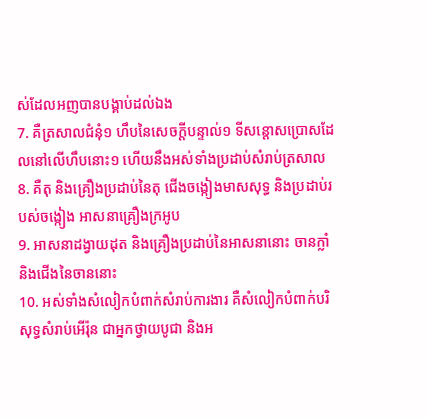ស់ដែលអញបានបង្គាប់ដល់ឯង
7. គឺត្រសាលជំនុំ១ ហឹបនៃសេចក្ដីបន្ទាល់១ ទីសន្តោសប្រោសដែលនៅលើហឹបនោះ១ ហើយនឹងអស់ទាំងប្រដាប់សំរាប់ត្រសាល
8. គឺតុ និងគ្រឿងប្រដាប់នៃតុ ជើងចង្កៀងមាសសុទ្ធ និងប្រដាប់របស់ចង្កៀង អាសនាគ្រឿងក្រអូប
9. អាសនាដង្វាយដុត និងគ្រឿងប្រដាប់នៃអាសនានោះ ចានក្លាំ និងជើងនៃចាននោះ
10. អស់ទាំងសំលៀកបំពាក់សំរាប់ការងារ គឺសំលៀកបំពាក់បរិសុទ្ធសំរាប់អើរ៉ុន ជាអ្នកថ្វាយបូជា និងអ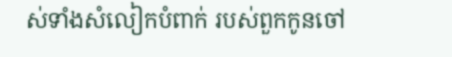ស់ទាំងសំលៀកបំពាក់ របស់ពួកកូនចៅ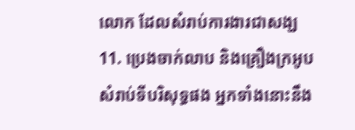លោក ដែលសំរាប់ការងារជាសង្ឃ
11. ប្រេងចាក់លាប និងគ្រឿងក្រអូប សំរាប់ទីបរិសុទ្ធផង អ្នកទាំងនោះនឹង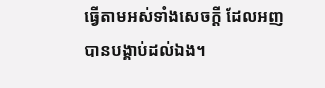ធ្វើតាមអស់ទាំងសេចក្ដី ដែលអញបានបង្គាប់ដល់ឯង។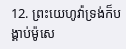12. ព្រះយេហូវ៉ាទ្រង់ក៏បង្គាប់ម៉ូសេ